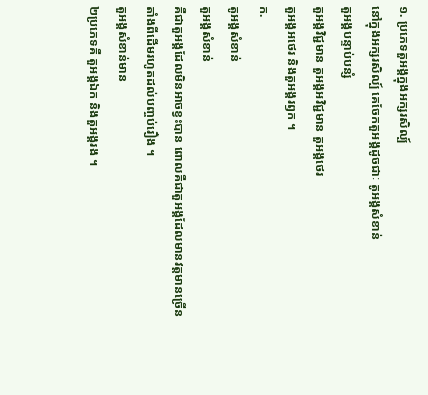១. ប្រភេទតួអង្គក្នុងអក្សរសិល្ប៍
នៅក្នុងអក្សរសិល្ប៍ គេចែកតួអង្គដូចជាៈ តូអង្គសំខាន់
តួអង្គបន្ទាប់បន្សំ
តួអង្គវិជ្ជមាន តួអង្គអវិជ្ជមាន តួអង្គថេរ
តួអង្គអថេរ និងតួអង្គរឭក ។
ក.
តូអង្គសំខាន់
តួអង្គសំខាន់
គឺជាតួអង្គដែលមិនអាចខ្វះបាន ពោលគឺជាតួអង្គដែលមានវត្តមានច្រើន
តាំងពីដើមរហូតដល់បញ្ចប់រឿង ។
តួអង្គសំខាន់មាន
២ប្រភេទគឺ តួអង្គឯក និងតួអង្គរង ។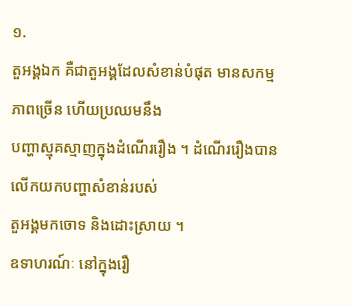១.
តួអង្គឯក គឺជាតួអង្គដែលសំខាន់បំផុត មានសកម្មភាពច្រើន ហើយប្រឈមនឹង
បញ្ហាស្មុគស្មាញក្នុងដំណើររឿង ។ ដំណើររឿងបានលើកយកបញ្ហាសំខាន់របស់
តួអង្គមកចោទ និងដោះស្រាយ ។
ឧទាហរណ៍ៈ នៅក្នុងរឿ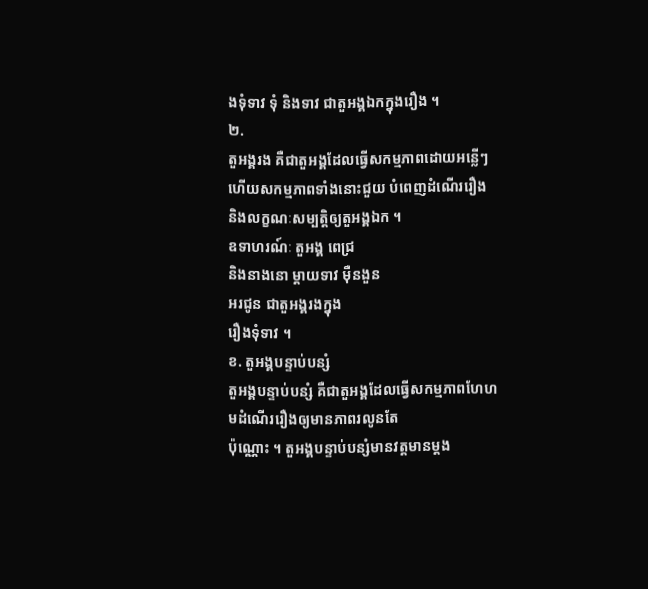ងទុំទាវ ទុំ និងទាវ ជាតួអង្គឯកក្នុងរឿង ។
២.
តួអង្គរង គឺជាតួអង្គដែលធ្វើសកម្មភាពដោយអន្លើៗ
ហើយសកម្មភាពទាំងនោះជួយ បំពេញដំណើររឿង
និងលក្ខណៈសម្បត្តិឲ្យតួអង្គឯក ។
ឧទាហរណ៍ៈ តួអង្គ ពេជ្រ
និងនាងនោ ម្តាយទាវ ម៉ឺនងួន
អរជូន ជាតួអង្គរងក្នុង
រឿងទុំទាវ ។
ខ. តួអង្គបន្ទាប់បន្សំ
តួអង្គបន្ទាប់បន្សំ គឺជាតួអង្គដែលធ្វើសកម្មភាពហែហមដំណើររឿងឲ្យមានភាពរលូនតែ
ប៉ុណ្ណោះ ។ តួអង្គបន្ទាប់បន្សំមានវត្តមានម្តង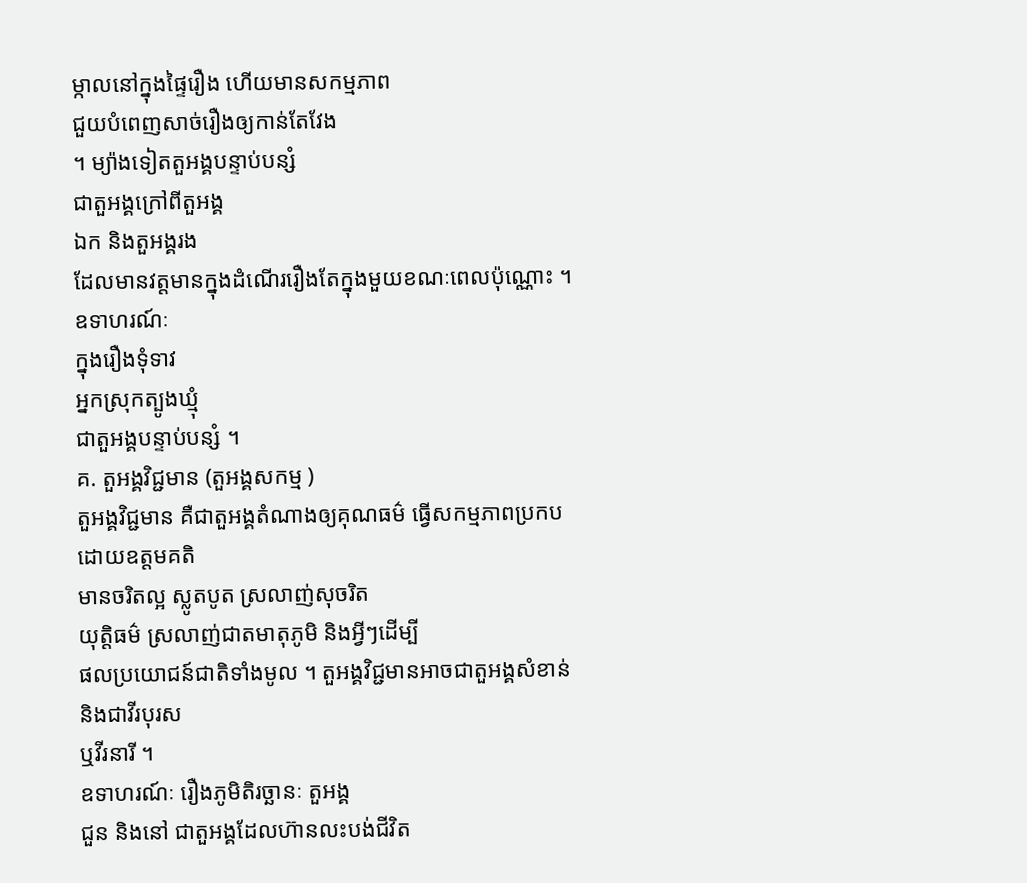ម្កាលនៅក្នុងផ្ទៃរឿង ហើយមានសកម្មភាព
ជួយបំពេញសាច់រឿងឲ្យកាន់តែវែង
។ ម្យ៉ាងទៀតតួអង្គបន្ទាប់បន្សំ
ជាតួអង្គក្រៅពីតួអង្គ
ឯក និងតួអង្គរង
ដែលមានវត្តមានក្នុងដំណើររឿងតែក្នុងមួយខណៈពេលប៉ុណ្ណោះ ។
ឧទាហរណ៍ៈ
ក្នុងរឿងទុំទាវ
អ្នកស្រុកត្បូងឃ្មុំ
ជាតួអង្គបន្ទាប់បន្សំ ។
គ. តួអង្គវិជ្ជមាន (តួអង្គសកម្ម )
តួអង្គវិជ្ជមាន គឺជាតួអង្គតំណាងឲ្យគុណធម៌ ធ្វើសកម្មភាពប្រកបដោយឧត្តមគតិ
មានចរិតល្អ ស្លូតបូត ស្រលាញ់សុចរិត
យុត្តិធម៌ ស្រលាញ់ជាតមាតុភូមិ និងអ្វីៗដើម្បី
ផលប្រយោជន៍ជាតិទាំងមូល ។ តួអង្គវិជ្ជមានអាចជាតួអង្គសំខាន់ និងជាវីរបុរស
ឬវីរនារី ។
ឧទាហរណ៍ៈ រឿងភូមិតិរច្ឆានៈ តួអង្គ
ជួន និងនៅ ជាតួអង្គដែលហ៊ានលះបង់ជីវិត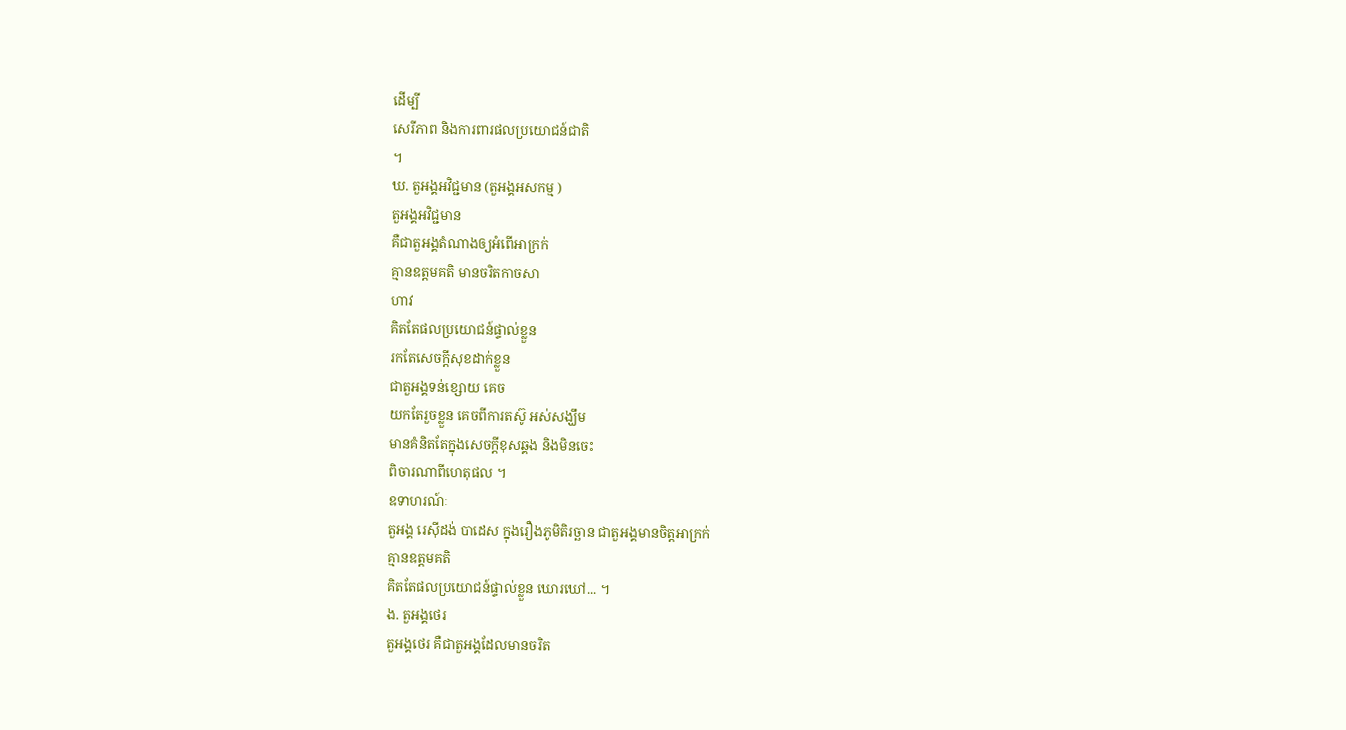ដើម្បី
សេរីភាព និងការពារផលប្រយោជន៍ជាតិ
។
ឃ. តួអង្គអវិជ្ជមាន (តួអង្គអសកម្ម )
តួអង្គអវិជ្ជមាន
គឺជាតួអង្គតំណាងឲ្យអំពើអាក្រក់
គ្មានឧត្តមគតិ មានចរិតកាចសា
ហាវ
គិតតែផលប្រយោជន៍ផ្ទាល់ខ្លួន
រកតែសេចក្តីសុខដាក់ខ្លួន
ជាតួអង្គទន់ខ្សោយ គេច
យកតែរួចខ្លួន គេចពីការតស៊ូ អស់សង្ឃឹម
មានគំនិតតែក្នុងសេចក្តីខុសឆ្គង និងមិនចេះ
ពិចារណាពីហេតុផល ។
ឧទាហរណ៍ៈ
តួអង្គ រេស៊ីដង់ បាដេស ក្នុងរឿងភូមិតិរច្ឆាន ជាតួអង្គមានចិត្តអាក្រក់
គ្មានឧត្តមគតិ
គិតតែផលប្រយោជន៍ផ្ទាល់ខ្លួន ឃោរឃៅ... ។
ង. តួអង្គថេរ
តួអង្គថេរ គឺជាតួអង្គដែលមានចរិត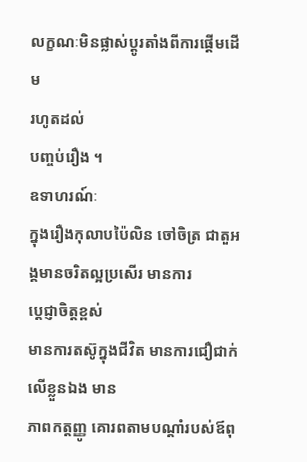លក្ខណៈមិនផ្លាស់ប្តូរតាំងពីការផ្តើមដើម
រហូតដល់
បញ្ចប់រឿង ។
ឧទាហរណ៍ៈ
ក្នុងរឿងកុលាបប៉ៃលិន ចៅចិត្រ ជាតួអង្គមានចរិតល្អប្រសើរ មានការ
ប្តេជ្ញាចិត្តខ្ពស់
មានការតស៊ូក្នុងជីវិត មានការជឿជាក់លើខ្លួនឯង មាន
ភាពកត្តញ្ញូ គោរពតាមបណ្តាំរបស់ឪពុ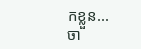កខ្លួន...
ចា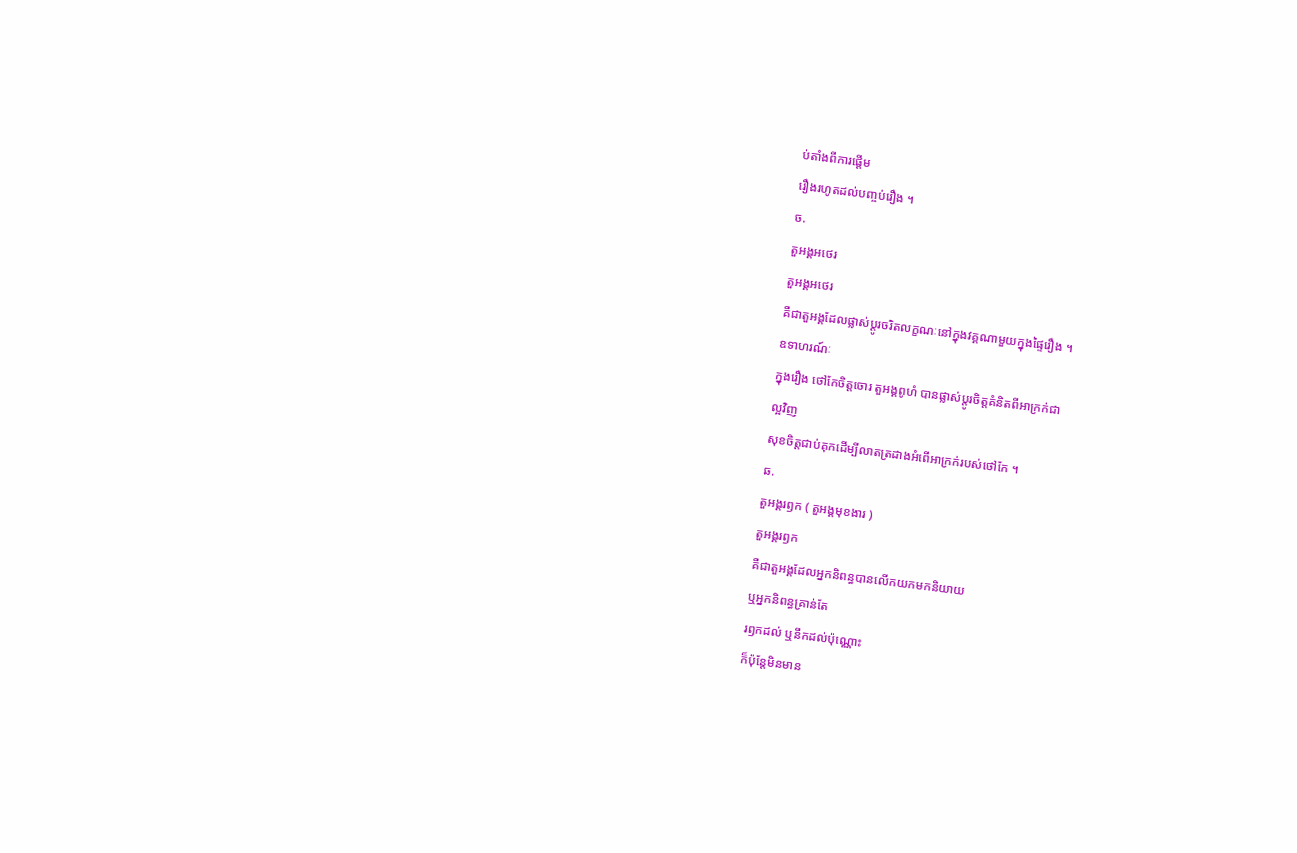ប់តាំងពីការផ្តើម
រឿងរហូតដល់បញ្ចប់រឿង ។
ច.
តួអង្គអថេរ
តួអង្គអថេរ
គឺជាតួអង្គដែលផ្លាស់ប្តូរចរិតលក្ខណៈនៅក្នុងវគ្គណាមួយក្នុងផ្ទៃរឿង ។
ឧទាហរណ៍ៈ
ក្នុងរឿង ថៅកែចិត្តចោរ តួអង្គពូហំ បានផ្លាស់ប្តូរចិត្តគំនិតពីអាក្រក់ជា
ល្អវិញ
សុខចិត្តជាប់គុកដើម្បីលាតត្រដាងអំពើអាក្រក់របស់ថៅកែ ។
ឆ.
តួអង្គរឭក ( តួអង្គមុខងារ )
តួអង្គរឭក
គឺជាតួអង្គដែលអ្នកនិពន្ធបានលើកយកមកនិយាយ
ឬអ្នកនិពន្ធគ្រាន់តែ
រឭកដល់ ឬនឹកដល់ប៉ុណ្ណោះ
ក៏ប៉ុន្តែមិនមាន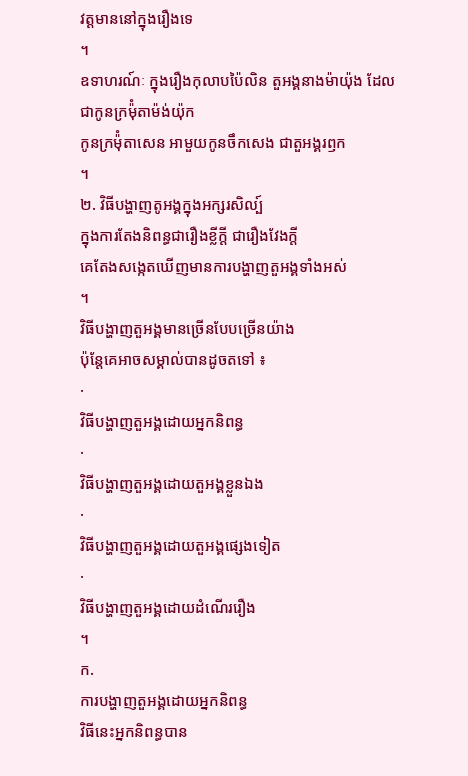វត្តមាននៅក្នុងរឿងទេ
។
ឧទាហរណ៍ៈ ក្នុងរឿងកុលាបប៉ៃលិន តួអង្គនាងម៉ាយ៉ុង ដែលជាកូនក្រម៉ុំតាម៉ង់យ៉ុក
កូនក្រម៉ុំតាសេន អាមួយកូនចឹកសេង ជាតួអង្គរឭក
។
២. វិធីបង្ហាញតូអង្គក្នុងអក្សរសិល្ប៍
ក្នុងការតែងនិពន្ធជារឿងខ្លីក្តី ជារឿងវែងក្តី
គេតែងសង្កេតឃើញមានការបង្ហាញតួអង្គទាំងអស់
។
វិធីបង្ហាញតួអង្គមានច្រើនបែបច្រើនយ៉ាង
ប៉ុន្តែគេអាចសម្គាល់បានដូចតទៅ ៖
·
វិធីបង្ហាញតួអង្គដោយអ្នកនិពន្ធ
·
វិធីបង្ហាញតួអង្គដោយតួអង្គខ្លួនឯង
·
វិធីបង្ហាញតួអង្គដោយតួអង្គផ្សេងទៀត
·
វិធីបង្ហាញតួអង្គដោយដំណើររឿង
។
ក.
ការបង្ហាញតួអង្គដោយអ្នកនិពន្ធ
វិធីនេះអ្នកនិពន្ធបាន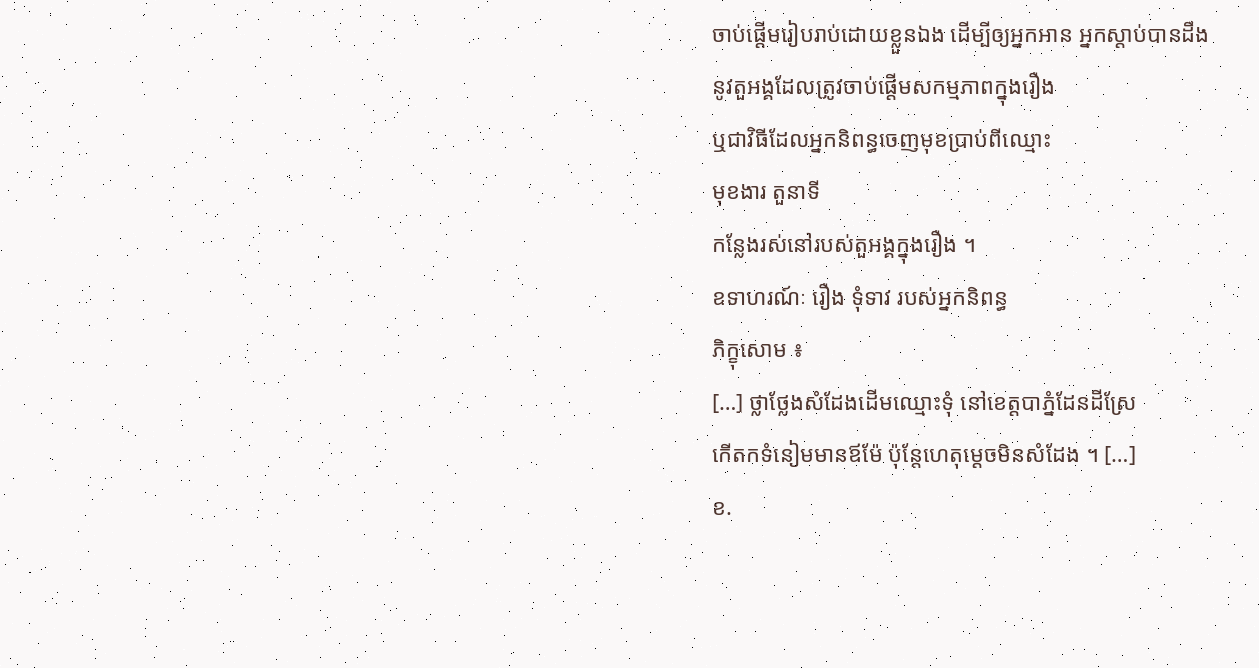ចាប់ផ្តើមរៀបរាប់ដោយខ្លួនឯង ដើម្បីឲ្យអ្នកអាន អ្នកស្តាប់បានដឹង
នូវតួអង្គដែលត្រូវចាប់ផ្តើមសកម្មភាពក្នុងរឿង
ឬជាវិធីដែលអ្នកនិពន្ធចេញមុខប្រាប់ពីឈ្មោះ
មុខងារ តួនាទី
កន្លែងរស់នៅរបស់តួអង្គក្នុងរឿង ។
ឧទាហរណ៍ៈ រឿង ទុំទាវ របស់អ្នកនិពន្ធ
ភិក្ខុសោម ៖
[…] ថ្លាថ្លែងសំដែងដើមឈ្មោះទុំ នៅខេត្តបាភ្នំដែនដីស្រែ
កើតកទំនៀមមានឪម៉ែ ប៉ុន្តែហេតុម្តេចមិនសំដែង ។ […]
ខ.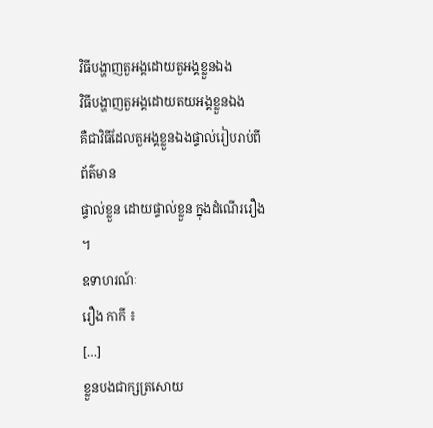វិធីបង្ហាញតួអង្គដោយតួអង្គខ្លួនឯង
វិធីបង្ហាញតួអង្គដោយតយអង្គខ្លួនឯង
គឺជាវិធីដែលតួអង្គខ្លួនឯងផ្ទាល់រៀបរាប់ពីព័ត៌មាន
ផ្ទាល់ខ្លួន ដោយផ្ទាល់ខ្លួន ក្នុងដំណើររឿង
។
ឧទាហរណ៍ៈ
រឿង កាកី ៖
[…]
ខ្លួនបងជាក្សត្រសោយ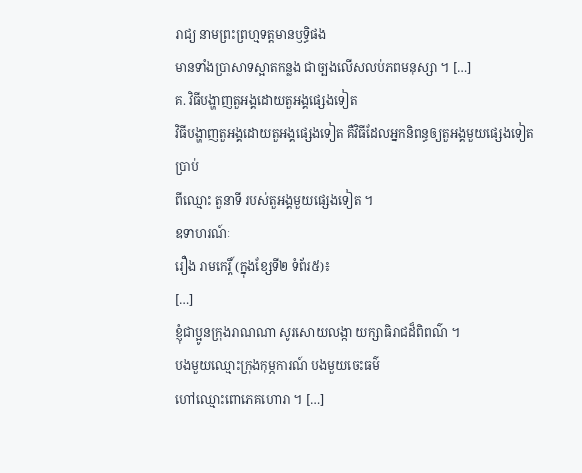រាជ្យ នាមព្រះព្រហ្មទត្តមានឫទ្ធិផង
មានទាំងប្រាសាទស្អាតកន្លង ជាច្បងលើសលប់ភពមនុស្សា ។ […]
គ. វិធីបង្ហាញតួអង្គដោយតួអង្គផ្សេងទៀត
វិធីបង្ហាញតួអង្គដោយតួអង្គផ្សេងទៀត គឺវិធីដែលអ្នកនិពន្ធឲ្យតួអង្គមួយផ្សេងទៀតប្រាប់
ពីឈ្មោះ តួនាទី របស់តួអង្គមួយផ្សេងទៀត ។
ឧទាហរណ៍ៈ
រឿង រាមកេរ្តិ៍ (ក្នុងខ្សែទី២ ទំព័រ៥)៖
[…]
ខ្ញុំជាប្អូនក្រុងរាណណា សូរសោយលង្កា យក្សាធិរាជដ៏ពិពណ៌ ។
បងមួយឈ្មោះក្រុងកុម្ភការណ៍ បងមួយចេះធម៌
ហៅឈ្មោះពោភេគហោរា ។ […]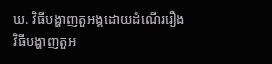ឃ. វិធីបង្ហាញតួអង្គដោយដំណើររឿង
វិធីបង្ហាញតួអ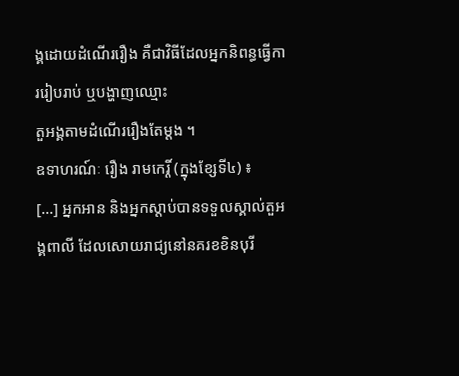ង្គដោយដំណើររឿង គឺជាវិធីដែលអ្នកនិពន្ធធ្វើការរៀបរាប់ ឬបង្ហាញឈ្មោះ
តួអង្គតាមដំណើររឿងតែម្តង ។
ឧទាហរណ៍ៈ រឿង រាមកេរ្តិ៍ (ក្នុងខ្សែទី៤) ៖
[…] អ្នកអាន និងអ្នកស្តាប់បានទទួលស្គាល់តួអង្គពាលី ដែលសោយរាជ្យនៅនគរខខិនបុរី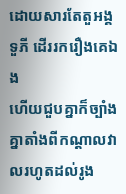ដោយសារតែតួអង្គ ទួភី ដើររករឿងគេឯង
ហើយជួបគ្នាក៏ច្បាំងគ្នាតាំងពីកណ្តាលវាលរហូតដល់រូង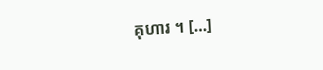គុហារ ។ […]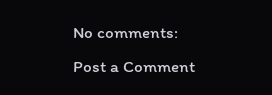No comments:
Post a Comment